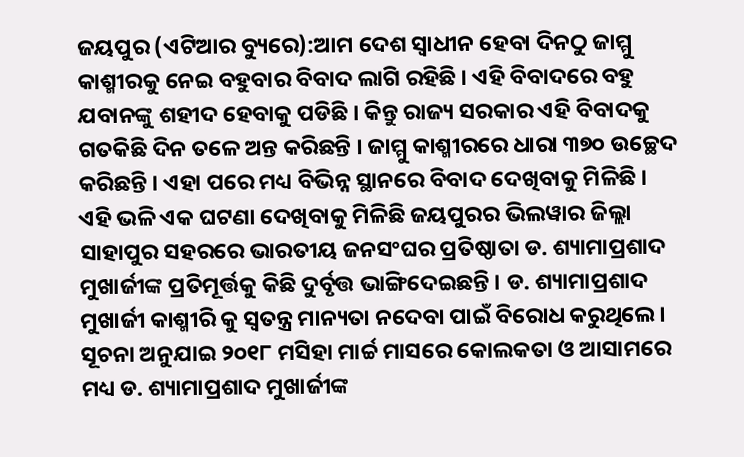ଜୟପୁର (ଏଟିଆର ବ୍ୟୁରେ):ଆମ ଦେଶ ସ୍ୱାଧୀନ ହେବା ଦିନଠୁ ଜାମ୍ମୁ କାଶ୍ମୀରକୁ ନେଇ ବହୁବାର ବିବାଦ ଲାଗି ରହିଛି । ଏହି ବିବାଦରେ ବହୁ ଯବାନଙ୍କୁ ଶହୀଦ ହେବାକୁ ପଡିଛି । କିନ୍ତୁ ରାଜ୍ୟ ସରକାର ଏହି ବିବାଦକୁ ଗତକିଛି ଦିନ ତଳେ ଅନ୍ତ କରିଛନ୍ତି । ଜାମ୍ମୁ କାଶ୍ମୀରରେ ଧାରା ୩୭୦ ଉଚ୍ଛେଦ କରିଛନ୍ତି । ଏହା ପରେ ମଧ୍ୟ ବିଭିନ୍ନ ସ୍ଥାନରେ ବିବାଦ ଦେଖିବାକୁ ମିଳିଛି ।
ଏହି ଭଳି ଏକ ଘଟଣା ଦେଖିବାକୁ ମିଳିଛି ଜୟପୁରର ଭିଲୱାର ଜିଲ୍ଲା ସାହାପୁର ସହରରେ ଭାରତୀୟ ଜନସଂଘର ପ୍ରତିଷ୍ଠାତା ଡ. ଶ୍ୟାମାପ୍ରଶାଦ ମୁଖାର୍ଜୀଙ୍କ ପ୍ରତିମୂର୍ତ୍ତକୁ କିଛି ଦୁର୍ବୃତ୍ତ ଭାଙ୍ଗିଦେଇଛନ୍ତି । ଡ. ଶ୍ୟାମାପ୍ରଶାଦ ମୁଖାର୍ଜୀ କାଶ୍ମୀରି କୁ ସ୍ୱତନ୍ତ୍ର ମାନ୍ୟତା ନଦେବା ପାଇଁ ବିରୋଧ କରୁଥିଲେ । ସୂଚନା ଅନୁଯାଇ ୨୦୧୮ ମସିହା ମାର୍ଚ୍ଚ ମାସରେ କୋଲକତା ଓ ଆସାମରେ ମଧ୍ୟ ଡ. ଶ୍ୟାମାପ୍ରଶାଦ ମୁଖାର୍ଜୀଙ୍କ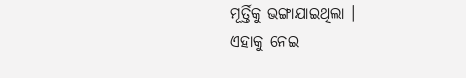ମୂର୍ତ୍ତିକୁ ଭଙ୍ଗାଯାଇଥିଲା ।
ଏହାକୁ ନେଇ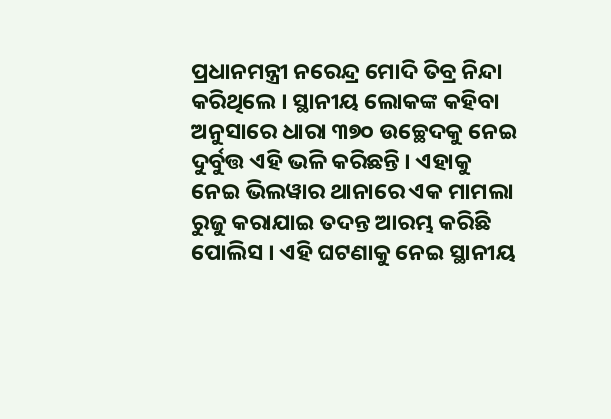ପ୍ରଧାନମନ୍ତ୍ରୀ ନରେନ୍ଦ୍ର ମୋଦି ତିବ୍ର ନିନ୍ଦା କରିଥିଲେ । ସ୍ଥାନୀୟ ଲୋକଙ୍କ କହିବା ଅନୁସାରେ ଧାରା ୩୭୦ ଉଚ୍ଛେଦକୁ ନେଇ ଦୁର୍ବୁତ୍ତ ଏହି ଭଳି କରିଛନ୍ତି । ଏହାକୁ ନେଇ ଭିଲୱାର ଥାନାରେ ଏକ ମାମଲା ରୁଜୁ କରାଯାଇ ତଦନ୍ତ ଆରମ୍ଭ କରିଛି ପୋଲିସ । ଏହି ଘଟଣାକୁ ନେଇ ସ୍ଥାନୀୟ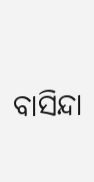ବାସିନ୍ଦା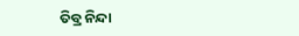ତିବ୍ର ନିନ୍ଦା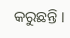କରୁଛନ୍ତି ।